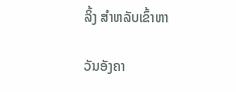ລິ້ງ ສຳຫລັບເຂົ້າຫາ

ວັນອັງຄາ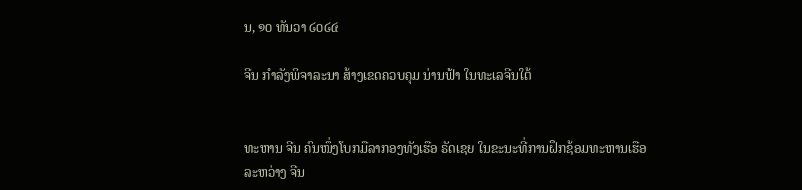ນ, ໑໐ ທັນວາ ໒໐໒໔

ຈີນ ກຳລັງພິຈາລະນາ ສ້າງເຂດຄວບຄຸມ ນ່ານຟ້າ ໃນທະເລຈີນໃຕ້


ທະຫານ ຈີນ ຄົນໜຶ່ງໂບກມືລາກອງທັງເຮືອ ຣັດເຊຍ ໃນຂະນະທີ່ການຝຶກຊ້ອມທະຫານເຮືອລະຫວ່າງ ຈີນ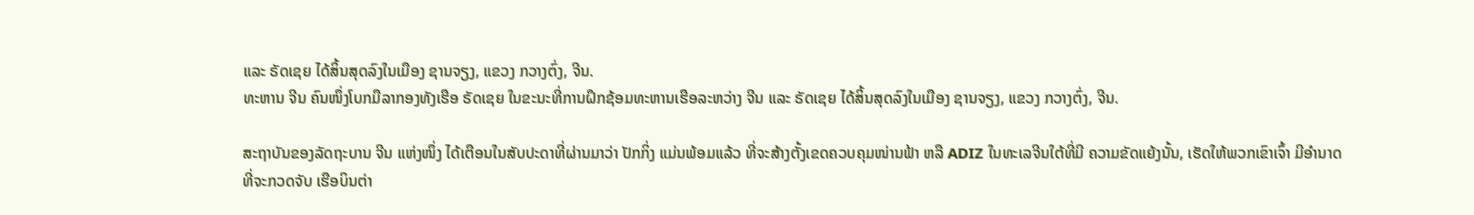ແລະ ຣັດເຊຍ ໄດ້ສິ້ນສຸດລົງໃນເມືອງ ຊານຈຽງ, ແຂວງ ກວາງຕົ່ງ, ຈີນ.
ທະຫານ ຈີນ ຄົນໜຶ່ງໂບກມືລາກອງທັງເຮືອ ຣັດເຊຍ ໃນຂະນະທີ່ການຝຶກຊ້ອມທະຫານເຮືອລະຫວ່າງ ຈີນ ແລະ ຣັດເຊຍ ໄດ້ສິ້ນສຸດລົງໃນເມືອງ ຊານຈຽງ, ແຂວງ ກວາງຕົ່ງ, ຈີນ.

ສະຖາບັນຂອງລັດຖະບານ ຈີນ ແຫ່ງໜຶ່ງ ໄດ້ເຕືອນໃນສັບປະດາທີ່ຜ່ານມາວ່າ ປັກກິ່ງ ແມ່ນພ້ອມແລ້ວ ທີ່ຈະສ້າງຕັ້ງເຂດຄວບຄຸມໜ່ານຟ້າ ຫລື ADIZ ໃນທະເລຈີນໃຕ້ທີ່ມີ ຄວາມຂັດແຍ້ງນັ້ນ, ເຮັດໃຫ້ພວກເຂົາເຈົ້າ ມີອຳນາດ ທີ່ຈະກວດຈັບ ເຮືອບິນຕ່າ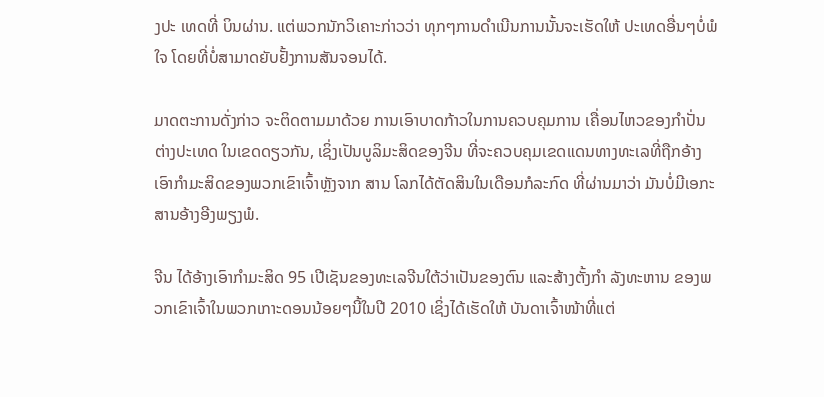ງປະ ເທດທີ່ ບິນຜ່ານ. ແຕ່ພວກນັກວິເຄາະກ່າວວ່າ ທຸກໆການດຳເນີນການນັ້ນຈະເຮັດໃຫ້ ປະເທດອື່ນໆບໍ່ພໍໃຈ ໂດຍທີ່ບໍ່ສາມາດຍັບຢັ້ງການສັນຈອນໄດ້.

ມາດຕະການດັ່ງກ່າວ ຈະຕິດຕາມມາດ້ວຍ ການເອົາບາດກ້າວໃນການຄວບຄຸມການ ເຄື່ອນໄຫວຂອງກຳປັ່ນຕ່າງປະເທດ ໃນເຂດດຽວກັນ, ເຊິ່ງເປັນບູລິມະສິດຂອງຈີນ ທີ່ຈະຄວບຄຸມເຂດແດນທາງທະເລທີ່ຖືກອ້າງເອົາກຳມະສິດຂອງພວກເຂົາເຈົ້າຫຼັງຈາກ ສານ ໂລກໄດ້ຕັດສິນໃນເດືອນກໍລະກົດ ທີ່ຜ່ານມາວ່າ ມັນບໍ່ມີເອກະສານອ້າງອີງພຽງພໍ.

ຈີນ ໄດ້ອ້າງເອົາກຳມະສິດ 95 ເປີເຊັນຂອງທະເລຈີນໃຕ້ວ່າເປັນຂອງຕົນ ແລະສ້າງຕັ້ງກຳ ລັງທະຫານ ຂອງພວກເຂົາເຈົ້າໃນພວກເກາະດອນນ້ອຍໆນີ້ໃນປີ 2010 ເຊິ່ງໄດ້ເຮັດໃຫ້ ບັນດາເຈົ້າໜ້າທີ່ແຕ່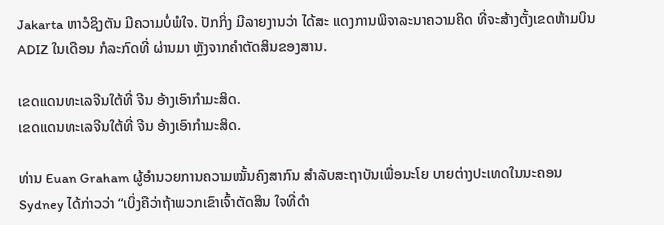Jakarta ຫາວໍຊິງຕັນ ມີຄວາມບໍ່ພໍໃຈ. ປັກກິ່ງ ມີລາຍງານວ່າ ໄດ້ສະ ແດງການພິຈາລະນາຄວາມຄິດ ທີ່ຈະສ້າງຕັ້ງເຂດຫ້າມບິນ ADIZ ໃນເດືອນ ກໍລະກົດທີ່ ຜ່ານມາ ຫຼັງຈາກຄຳຕັດສິນຂອງສານ.

ເຂດແດນທະເລຈີນໃຕ້ທີ່ ຈີນ ອ້າງເອົາກຳມະສິດ.
ເຂດແດນທະເລຈີນໃຕ້ທີ່ ຈີນ ອ້າງເອົາກຳມະສິດ.

ທ່ານ Euan Graham ຜູ້ອຳນວຍການຄວາມໝັ້ນຄົງສາກົນ ສຳລັບສະຖາບັນເພື່ອນະໂຍ ບາຍຕ່າງປະເທດໃນນະຄອນ Sydney ໄດ້ກ່າວວ່າ “ເບິ່ງຄືວ່າຖ້າພວກເຂົາເຈົ້າຕັດສິນ ໃຈທີ່ດຳ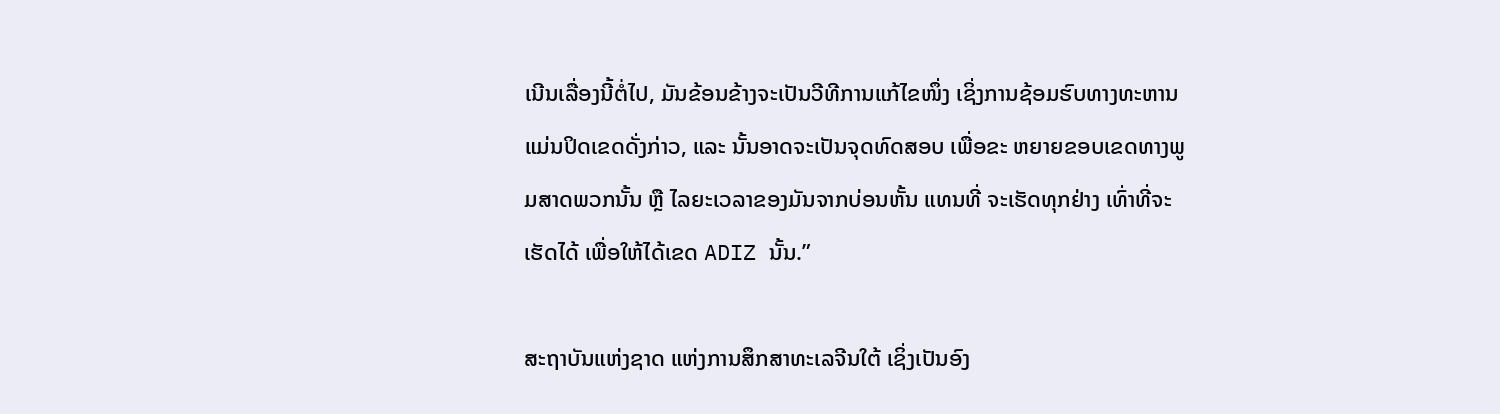ເນີນເລື່ອງນີ້ຕໍ່ໄປ, ມັນຂ້ອນຂ້າງຈະເປັນວີທີການແກ້ໄຂໜຶ່ງ ເຊິ່ງການຊ້ອມຮົບທາງທະຫານແມ່ນປິດເຂດດັ່ງກ່າວ, ແລະ ນັ້ນອາດຈະເປັນຈຸດທົດສອບ ເພື່ອຂະ ຫຍາຍຂອບເຂດທາງພູມສາດພວກນັ້ນ ຫຼື ໄລຍະເວລາຂອງມັນຈາກບ່ອນຫັ້ນ ແທນທີ່ ຈະເຮັດທຸກຢ່າງ ເທົ່າທີ່ຈະເຮັດໄດ້ ເພື່ອໃຫ້ໄດ້ເຂດ ADIZ ນັ້ນ.”

ສະຖາບັນແຫ່ງຊາດ ແຫ່ງການສຶກສາທະເລຈີນໃຕ້ ເຊິ່ງເປັນອົງ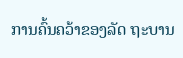ການຄົ້ນຄວ້າຂອງລັດ ຖະບານ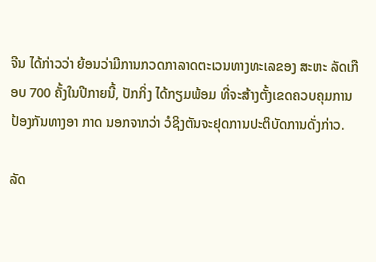ຈີນ ໄດ້ກ່າວວ່າ ຍ້ອນວ່າມີການກວດກາລາດຕະເວນທາງທະເລຂອງ ສະຫະ ລັດເກືອບ 700 ຄັ້ງໃນປີກາຍນີ້, ປັກກິ່ງ ໄດ້ກຽມພ້ອມ ທີ່ຈະສ້າງຕັ້ງເຂດຄວບຄຸມການ ປ້ອງກັນທາງອາ ກາດ ນອກຈາກວ່າ ວໍຊິງຕັນຈະຢຸດການປະຕິບັດການດັ່ງກ່າວ.

ລັດ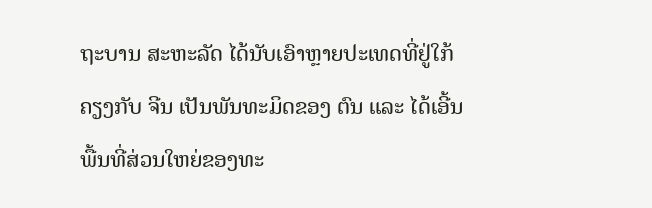ຖະບານ ສະຫະລັດ ໄດ້ນັບເອົາຫຼາຍປະເທດທີ່ຢູ່ໃກ້ຄຽງກັບ ຈີນ ເປັນພັນທະມິດຂອງ ຕົນ ແລະ ໄດ້ເອີ້ນພື້ນທີ່ສ່ວນໃຫຍ່ຂອງທະ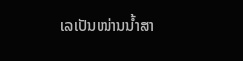ເລເປັນໜ່ານນ້ຳສາ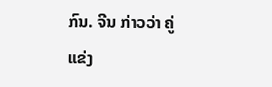ກົນ. ຈີນ ກ່າວວ່າ ຄູ່ແຂ່ງ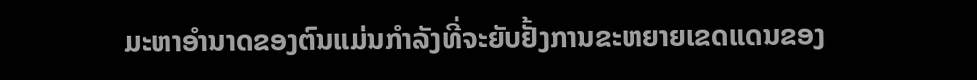ມະຫາອຳນາດຂອງຕົນແມ່ນກຳລັງທີ່ຈະຍັບຢັ້ງການຂະຫຍາຍເຂດແດນຂອງ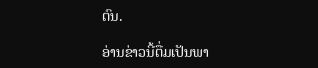ຕົນ.

ອ່ານຂ່າວນີ້ຕື່ມເປັນພາ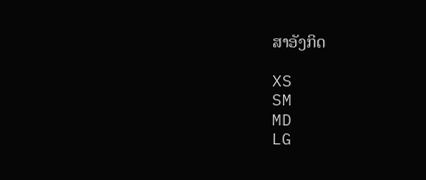ສາອັງກິດ

XS
SM
MD
LG